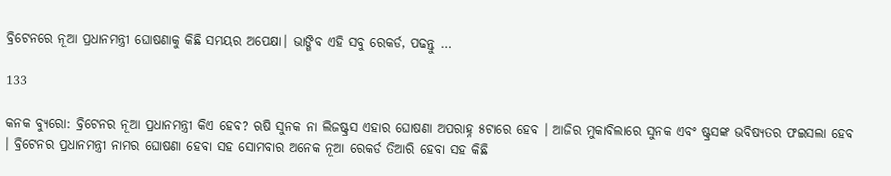ବ୍ରିଟେନରେ ନୂଆ ପ୍ରଧାନମନ୍ତ୍ରୀ ଘୋଷଣାକୁ କିଛି ସମୟର ଅପେକ୍ଷା। ଭାଙ୍ଗିବ ଏହି ସବୁ ରେକର୍ଡ, ପଢନ୍ତୁ …

133

କନକ ବ୍ୟୁରୋ: ବ୍ରିଟେନର ନୂଆ ପ୍ରଧାନମନ୍ତ୍ରୀ କିଏ ହେବ? ଋଷି ସୁନକ ନା ଲିଜଷ୍ଟ୍ରସ ଏହାର ଘୋଷଣା ଅପରାହ୍ନ ୫ଟାରେ ହେବ । ଆଜିର ମୁକାବିଲାରେ ସୁନକ ଏବଂ ଷ୍ଟ୍ରସଙ୍କ ଭବିଷ୍ୟତର ଫଇସଲା ହେବ । ବ୍ରିଟେନର ପ୍ରଧାନମନ୍ତ୍ରୀ ନାମର ଘୋଷଣା ହେବା ସହ ସୋମବାର ଅନେକ ନୂଆ ରେକର୍ଡ ତିଆରି ହେବା ସହ କିଛି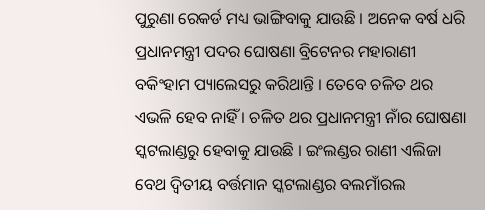ପୁରୁଣା ରେକର୍ଡ ମଧ୍ୟ ଭାଙ୍ଗିବାକୁ ଯାଉଛି । ଅନେକ ବର୍ଷ ଧରି ପ୍ରଧାନମନ୍ତ୍ରୀ ପଦର ଘୋଷଣା ବ୍ରିଟେନର ମହାରାଣୀ ବକିଂହାମ ପ୍ୟାଲେସରୁ କରିଥାନ୍ତି । ତେବେ ଚଳିତ ଥର ଏଭଳି ହେବ ନାହିଁ । ଚଳିତ ଥର ପ୍ରଧାନମନ୍ତ୍ରୀ ନାଁର ଘୋଷଣା ସ୍କଟଲାଣ୍ଡରୁ ହେବାକୁ ଯାଉଛି । ଇଂଲଣ୍ଡର ରାଣୀ ଏଲିଜା ବେଥ ଦ୍ୱିତୀୟ ବର୍ତ୍ତମାନ ସ୍କଟଲାଣ୍ଡର ବଲମାଁରଲ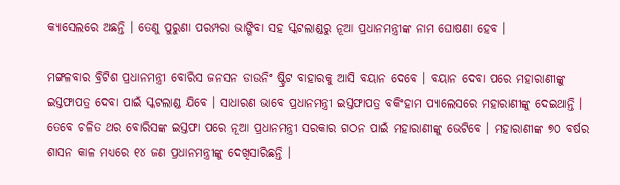କ୍ୟାସେଲରେ ଅଛନ୍ତି । ତେଣୁ ପୁରୁଣା ପରମ୍ପରା ଭାଙ୍ଗିବା ସହ ସ୍କଟଲାଣ୍ଡରୁ ନୂଆ ପ୍ରଧାନମନ୍ତ୍ରୀଙ୍କ ନାମ ଘୋଷଣା ହେବ ।

ମଙ୍ଗଳବାର ବ୍ରିଟିଶ ପ୍ରଧାନମନ୍ତ୍ରୀ ବୋରିସ ଜନସନ ଡାଉନିଂ ଷ୍ଟ୍ରିଟ ବାହାରକୁ ଆସି ବୟାନ ଦେବେ । ବୟାନ ଦେବା ପରେ ମହାରାଣୀଙ୍କୁ ଇସ୍ତଫାପତ୍ର ଦେବା ପାଇଁ ସ୍କଟଲାଣ୍ଡ ଯିବେ । ସାଧାରଣ ଭାବେ ପ୍ରଧାନମନ୍ତ୍ରୀ ଇସ୍ତଫାପତ୍ର ବକିଂହାମ ପ୍ୟାଲେସରେ ମହାରାଣୀଙ୍କୁ ଦେଇଥାନ୍ତି । ତେବେ ଚଳିତ ଥର ବୋରିସଙ୍କ ଇସ୍ତଫା ପରେ ନୂଆ ପ୍ରଧାନମନ୍ତ୍ରୀ ସରକାର ଗଠନ ପାଇଁ ମହାରାଣୀଙ୍କୁ ଭେଟିବେ । ମହାରାଣୀଙ୍କ ୭୦ ବର୍ଷର ଶାସନ କାଳ ମଧ୍ୟରେ ୧୪ ଜଣ ପ୍ରଧାନମନ୍ତ୍ରୀଙ୍କୁ ଦେଖିସାରିଛନ୍ତି ।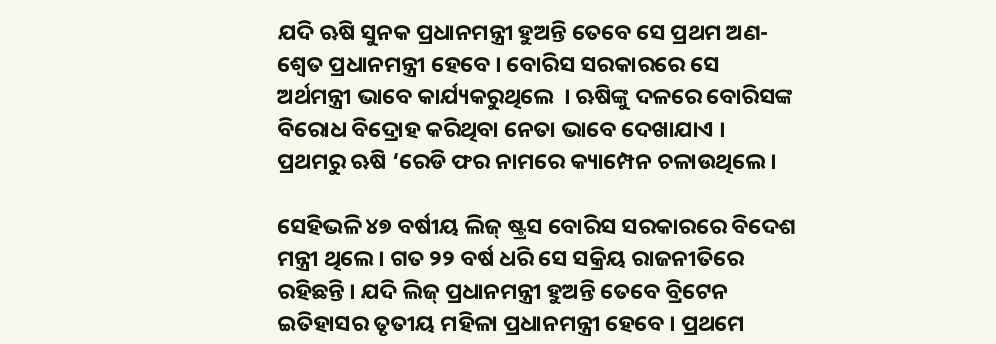ଯଦି ଋଷି ସୁନକ ପ୍ରଧାନମନ୍ତ୍ରୀ ହୁଅନ୍ତି ତେବେ ସେ ପ୍ରଥମ ଅଣ-ଶ୍ୱେତ ପ୍ରଧାନମନ୍ତ୍ରୀ ହେବେ । ବୋରିସ ସରକାରରେ ସେ ଅର୍ଥମନ୍ତ୍ରୀ ଭାବେ କାର୍ଯ୍ୟକରୁଥିଲେ  । ଋଷିଙ୍କୁ ଦଳରେ ବୋରିସଙ୍କ ବିରୋଧ ବିଦ୍ରୋହ କରିଥିବା ନେତା ଭାବେ ଦେଖାଯାଏ । ପ୍ରଥମରୁ ଋଷି ‘ରେଡି ଫର ନାମରେ କ୍ୟାମ୍ପେନ ଚଳାଉଥିଲେ ।

ସେହିଭଳି ୪୭ ବର୍ଷୀୟ ଲିଜ୍ ଷ୍ଟ୍ରସ ବୋରିସ ସରକାରରେ ବିଦେଶ ମନ୍ତ୍ରୀ ଥିଲେ । ଗତ ୨୨ ବର୍ଷ ଧରି ସେ ସକ୍ରିୟ ରାଜନୀତିରେ ରହିଛନ୍ତି । ଯଦି ଲିଜ୍ ପ୍ରଧାନମନ୍ତ୍ରୀ ହୁଅନ୍ତି ତେବେ ବ୍ରିଟେନ ଇତିହାସର ତୃତୀୟ ମହିଳା ପ୍ରଧାନମନ୍ତ୍ରୀ ହେବେ । ପ୍ରଥମେ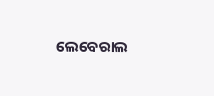ଲେବେରାଲ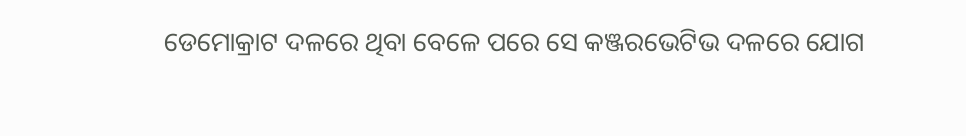ଡେମୋକ୍ରାଟ ଦଳରେ ଥିବା ବେଳେ ପରେ ସେ କଞ୍ଜରଭେଟିଭ ଦଳରେ ଯୋଗ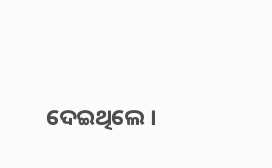ଦେଇଥିଲେ ।